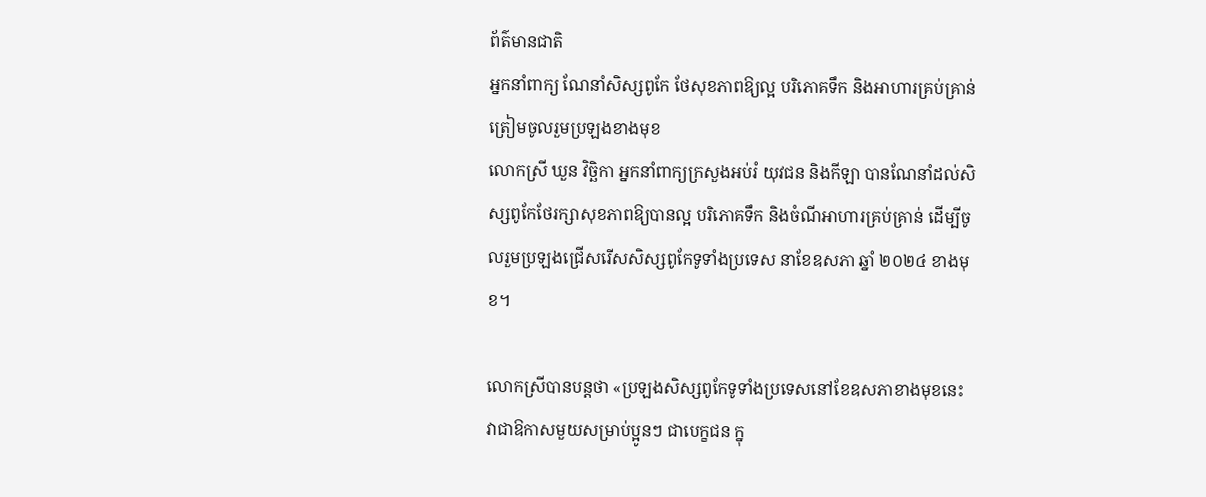ព័ត៌មានជាតិ
អ្នកនាំពាក្យ ណែនាំសិស្សពូកែ ថែសុខភាពឱ្យល្អ បរិភោគទឹក និងអាហារគ្រប់គ្រាន់ ត្រៀមចូលរួមប្រឡងខាងមុខ
លោកស្រី ឃួន វិច្ឆិកា អ្នកនាំពាក្យក្រសួងអប់រំ យុវជន និងកីឡា បានណែនាំដល់សិស្សពូកែថែរក្សាសុខភាពឱ្យបានល្អ បរិភោគទឹក និងចំណីអាហារគ្រប់គ្រាន់ ដើម្បីចូលរួមប្រឡងជ្រើសរើសសិស្សពូកែទូទាំងប្រទេស នាខែឧសភា ឆ្នាំ ២០២៤ ខាងមុខ។

លោកស្រីបានបន្តថា «ប្រឡងសិស្សពូកែទូទាំងប្រទេសនៅខែឧសភាខាងមុខនេះ វាជាឱកាសមួយសម្រាប់ប្អូនៗ ជាបេក្ខជន ក្នុ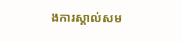ងការស្គាល់សម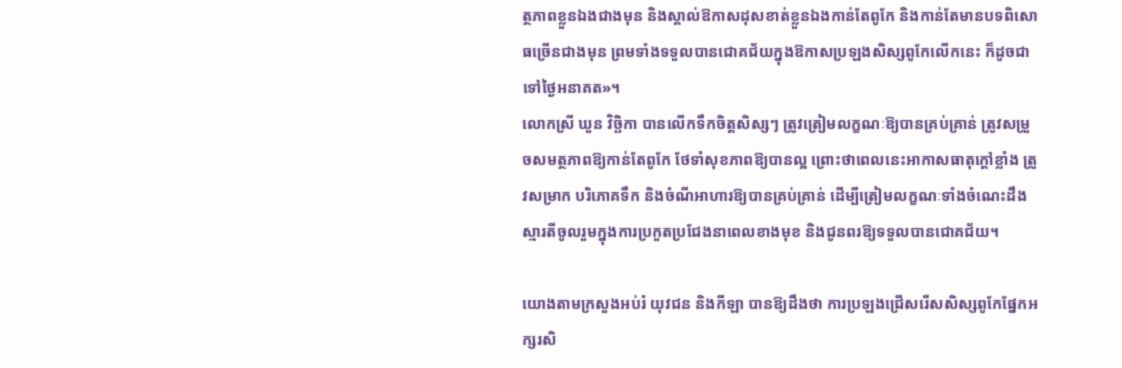ត្ថភាពខ្លួនឯងជាងមុន និងស្គាល់ឱកាសដុសខាត់ខ្លួនឯងកាន់តែពូកែ និងកាន់តែមានបទពិសោធច្រើនជាងមុន ព្រមទាំងទទួលបានជោគជ័យក្នុងឱកាសប្រឡងសិស្សពូកែលើកនេះ ក៏ដូចជាទៅថ្ងៃអនាគត»។
លោកស្រី ឃួន វិច្ឆិកា បានលើកទឹកចិត្តសិស្សៗ ត្រូវត្រៀមលក្ខណៈឱ្យបានគ្រប់គ្រាន់ ត្រូវសម្រួចសមត្ថភាពឱ្យកាន់តែពូកែ ថែទាំសុខភាពឱ្យបានល្អ ព្រោះថាពេលនេះអាកាសធាតុក្តៅខ្លាំង ត្រូវសម្រាក បរិភោគទឹក និងចំណីអាហារឱ្យបានគ្រប់គ្រាន់ ដើម្បីត្រៀមលក្ខណៈទាំងចំណេះដឹង ស្មារតីចូលរួមក្នុងការប្រកួតប្រជែងនាពេលខាងមុខ និងជូនពរឱ្យទទួលបានជោគជ័យ។

យោងតាមក្រសួងអប់រំ យុវជន និងកីឡា បានឱ្យដឹងថា ការប្រឡងជ្រើសរើសសិស្សពូកែផ្នែកអក្សរសិ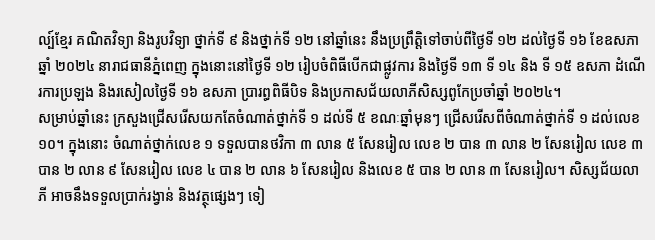ល្ប៍ខ្មែរ គណិតវិទ្យា និងរូបវិទ្យា ថ្នាក់ទី ៩ និងថ្នាក់ទី ១២ នៅឆ្នាំនេះ នឹងប្រព្រឹត្តិទៅចាប់ពីថ្ងៃទី ១២ ដល់ថ្ងៃទី ១៦ ខែឧសភា ឆ្នាំ ២០២៤ នារាជធានីភ្នំពេញ ក្នុងនោះនៅថ្ងៃទី ១២ រៀបចំពិធីបើកជាផ្លូវការ និងថ្ងៃទី ១៣ ទី ១៤ និង ទី ១៥ ឧសភា ដំណើរការប្រឡង និងរសៀលថ្ងៃទី ១៦ ឧសភា ប្រារព្ធពិធីបិទ និងប្រកាសជ័យលាភីសិស្សពូកែប្រចាំឆ្នាំ ២០២៤។
សម្រាប់ឆ្នាំនេះ ក្រសួងជ្រើសរើសយកតែចំណាត់ថ្នាក់ទី ១ ដល់ទី ៥ ខណៈឆ្នាំមុនៗ ជ្រើសរើសពីចំណាត់ថ្នាក់ទី ១ ដល់លេខ ១០។ ក្នុងនោះ ចំណាត់ថ្នាក់លេខ ១ ទទួលបានថវិកា ៣ លាន ៥ សែនរៀល លេខ ២ បាន ៣ លាន ២ សែនរៀល លេខ ៣ បាន ២ លាន ៩ សែនរៀល លេខ ៤ បាន ២ លាន ៦ សែនរៀល និងលេខ ៥ បាន ២ លាន ៣ សែនរៀល។ សិស្សជ័យលាភី អាចនឹងទទួលប្រាក់រង្វាន់ និងវត្ថុផ្សេងៗ ទៀ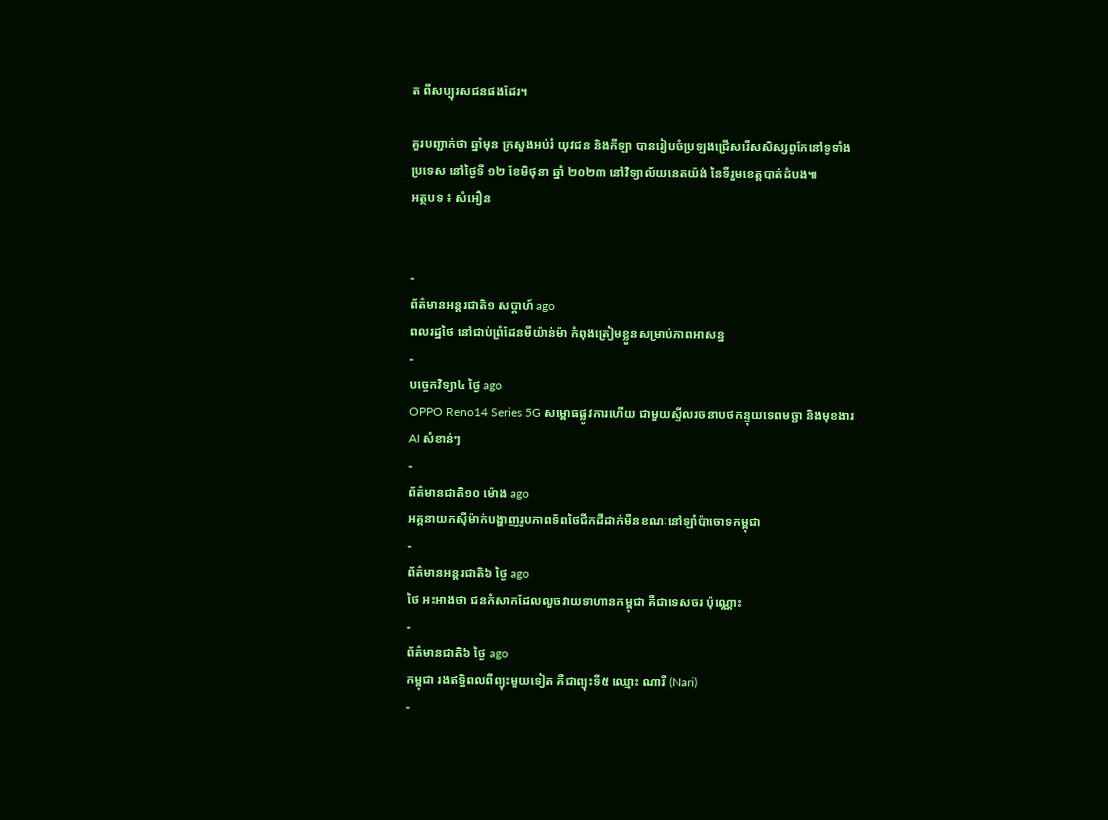ត ពីសប្បុរសជនផងដែរ។

គួរបញ្ជាក់ថា ឆ្នាំមុន ក្រសួងអប់រំ យុវជន និងកីឡា បានរៀបចំប្រឡងជ្រើសរើសសិស្សពូកែនៅទូទាំងប្រទេស នៅថ្ងៃទី ១២ ខែមិថុនា ឆ្នាំ ២០២៣ នៅវិទ្យាល័យនេតយ៉ង់ នៃទីរួមខេត្តបាត់ដំបង៕
អត្ថបទ ៖ សំអឿន


-
ព័ត៌មានអន្ដរជាតិ១ សប្តាហ៍ ago
ពលរដ្ឋថៃ នៅជាប់ព្រំដែនមីយ៉ាន់ម៉ា កំពុងត្រៀមខ្លួនសម្រាប់ភាពអាសន្ន
-
បច្ចេកវិទ្យា៤ ថ្ងៃ ago
OPPO Reno14 Series 5G សម្ពោធផ្លូវការហើយ ជាមួយស្ទីលរចនាបថកន្ទុយទេពមច្ឆា និងមុខងារ AI សំខាន់ៗ
-
ព័ត៌មានជាតិ១០ ម៉ោង ago
អគ្គនាយកស៊ីម៉ាក់បង្ហាញរូបភាពទ័ពថៃជីកដីដាក់មីនខណៈនៅឡាំប៉ាចោទកម្ពុជា
-
ព័ត៌មានអន្ដរជាតិ៦ ថ្ងៃ ago
ថៃ អះអាងថា ជនកំសាកដែលលួចវាយទាហានកម្ពុជា គឺជាទេសចរ ប៉ុណ្ណោះ
-
ព័ត៌មានជាតិ៦ ថ្ងៃ ago
កម្ពុជា រងឥទ្ធិពលពីព្យុះមួយទៀត គឺជាព្យុះទី៥ ឈ្មោះ ណារី (Nari)
-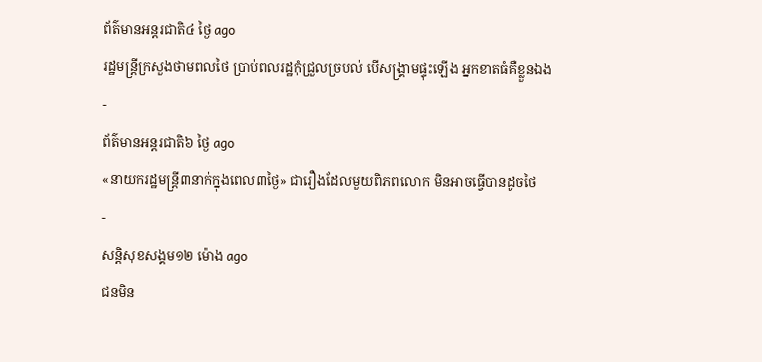ព័ត៌មានអន្ដរជាតិ៤ ថ្ងៃ ago
រដ្ឋមន្ត្រីក្រសួងថាមពលថៃ ប្រាប់ពលរដ្ឋកុំជ្រួលច្របល់ បើសង្គ្រាមផ្ទុះឡើង អ្នកខាតធំគឺខ្លួនឯង
-
ព័ត៌មានអន្ដរជាតិ៦ ថ្ងៃ ago
«នាយករដ្ឋមន្ត្រី៣នាក់ក្នុងពេល៣ថ្ងៃ» ជារឿងដែលមួយពិភពលោក មិនអាចធ្វើបានដូចថៃ
-
សន្តិសុខសង្គម១២ ម៉ោង ago
ជនមិន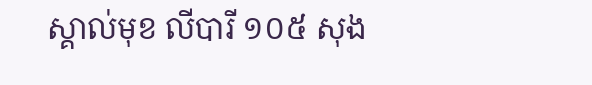ស្គាល់មុខ លីបារី ១០៥ សុង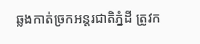ឆ្លងកាត់ច្រកអន្តរជាតិភ្នំដី ត្រូវក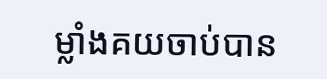ម្លាំងគយចាប់បាន